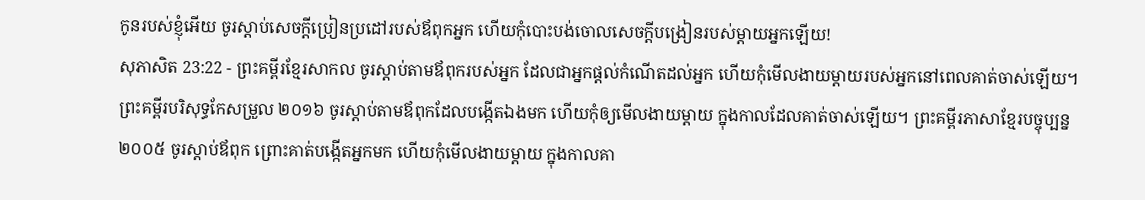កូនរបស់ខ្ញុំអើយ ចូរស្ដាប់សេចក្ដីប្រៀនប្រដៅរបស់ឪពុកអ្នក ហើយកុំបោះបង់ចោលសេចក្ដីបង្រៀនរបស់ម្ដាយអ្នកឡើយ!
សុភាសិត 23:22 - ព្រះគម្ពីរខ្មែរសាកល ចូរស្ដាប់តាមឪពុករបស់អ្នក ដែលជាអ្នកផ្ដល់កំណើតដល់អ្នក ហើយកុំមើលងាយម្ដាយរបស់អ្នកនៅពេលគាត់ចាស់ឡើយ។ ព្រះគម្ពីរបរិសុទ្ធកែសម្រួល ២០១៦ ចូរស្តាប់តាមឪពុកដែលបង្កើតឯងមក ហើយកុំឲ្យមើលងាយម្តាយ ក្នុងកាលដែលគាត់ចាស់ឡើយ។ ព្រះគម្ពីរភាសាខ្មែរបច្ចុប្បន្ន ២០០៥ ចូរស្ដាប់ឪពុក ព្រោះគាត់បង្កើតអ្នកមក ហើយកុំមើលងាយម្ដាយ ក្នុងកាលគា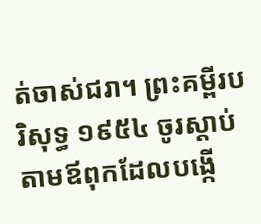ត់ចាស់ជរា។ ព្រះគម្ពីរបរិសុទ្ធ ១៩៥៤ ចូរស្តាប់តាមឪពុកដែលបង្កើ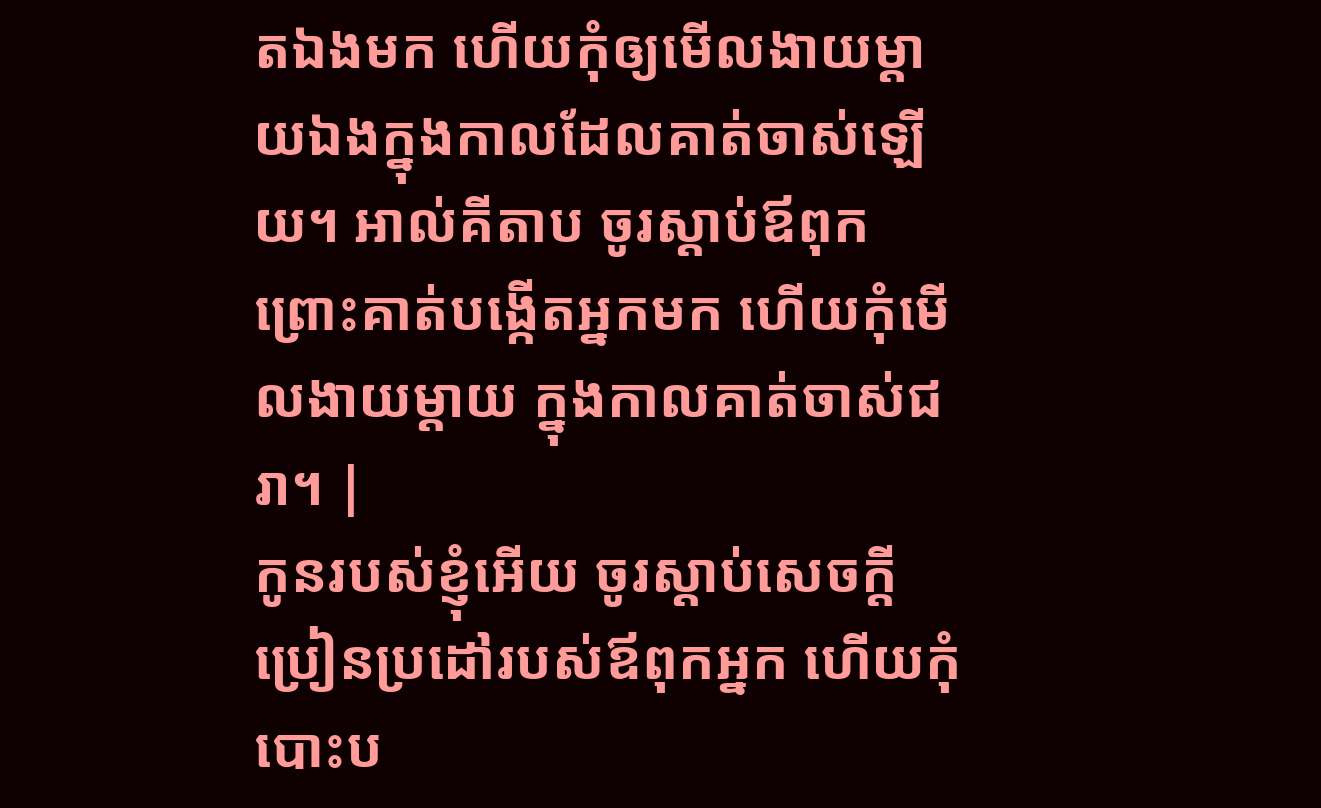តឯងមក ហើយកុំឲ្យមើលងាយម្តាយឯងក្នុងកាលដែលគាត់ចាស់ឡើយ។ អាល់គីតាប ចូរស្ដាប់ឪពុក ព្រោះគាត់បង្កើតអ្នកមក ហើយកុំមើលងាយម្ដាយ ក្នុងកាលគាត់ចាស់ជរា។ |
កូនរបស់ខ្ញុំអើយ ចូរស្ដាប់សេចក្ដីប្រៀនប្រដៅរបស់ឪពុកអ្នក ហើយកុំបោះប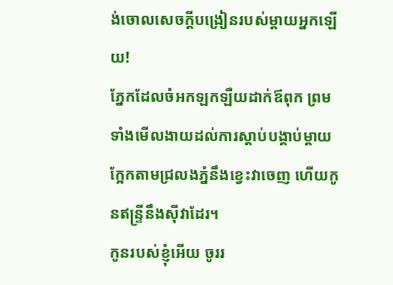ង់ចោលសេចក្ដីបង្រៀនរបស់ម្ដាយអ្នកឡើយ!
ភ្នែកដែលចំអកឡកឡឺយដាក់ឪពុក ព្រមទាំងមើលងាយដល់ការស្ដាប់បង្គាប់ម្ដាយ ក្អែកតាមជ្រលងភ្នំនឹងខ្វេះវាចេញ ហើយកូនឥន្ទ្រីនឹងស៊ីវាដែរ។
កូនរបស់ខ្ញុំអើយ ចូររ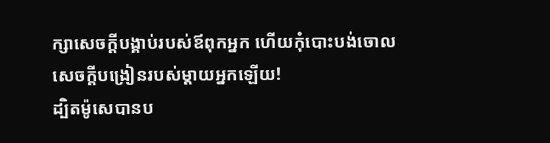ក្សាសេចក្ដីបង្គាប់របស់ឪពុកអ្នក ហើយកុំបោះបង់ចោលសេចក្ដីបង្រៀនរបស់ម្ដាយអ្នកឡើយ!
ដ្បិតម៉ូសេបានប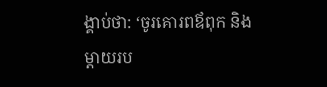ង្គាប់ថា: ‘ចូរគោរពឪពុក និងម្ដាយរប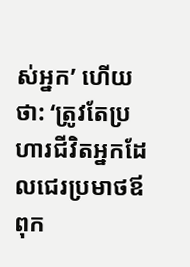ស់អ្នក’ ហើយថា: ‘ត្រូវតែប្រហារជីវិតអ្នកដែលជេរប្រមាថឪពុក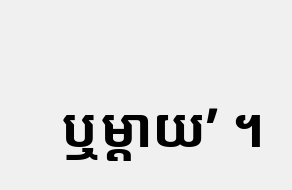ឬម្ដាយ’ ។